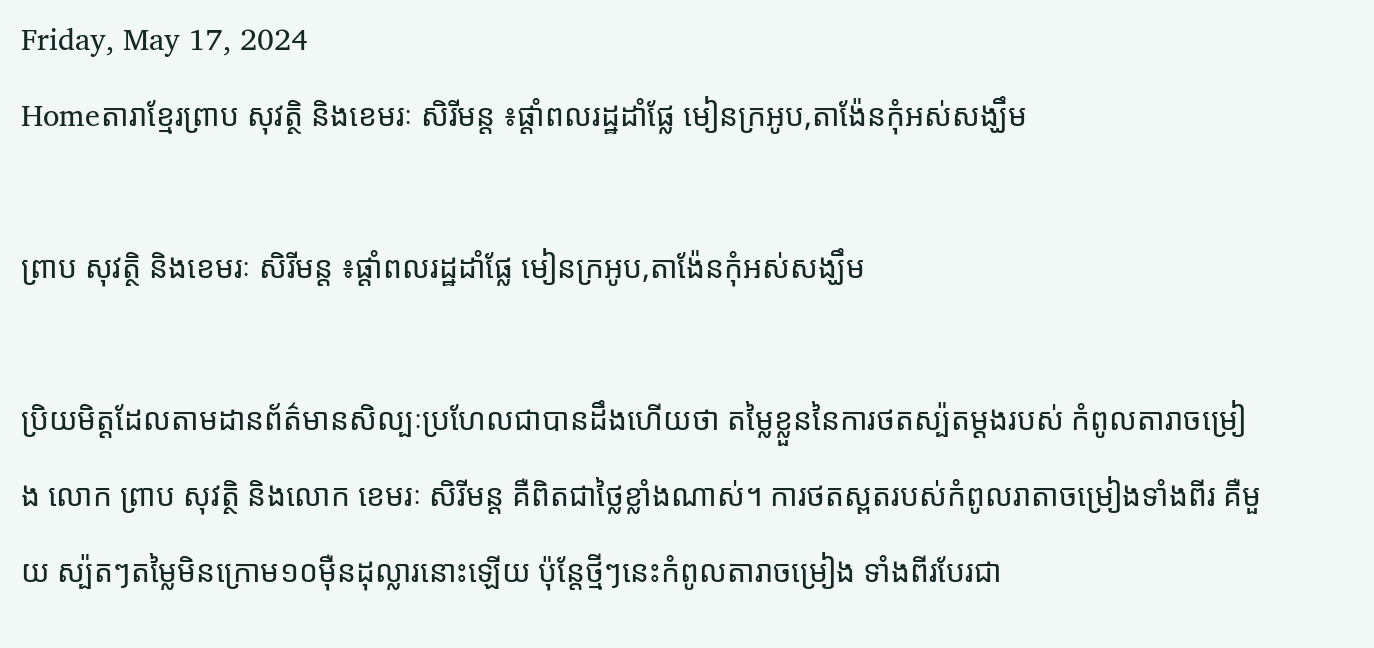Friday, May 17, 2024
Homeតារាខ្មែរព្រាប សុវត្ថិ និងខេមរៈ សិរីមន្ត ៖ផ្ដាំពលរដ្ឋដាំផ្លែ មៀនក្រអូប,តាង៉ែនកុំអស់សង្ឃឹម

ព្រាប សុវត្ថិ និងខេមរៈ សិរីមន្ត ៖ផ្ដាំពលរដ្ឋដាំផ្លែ មៀនក្រអូប,តាង៉ែនកុំអស់សង្ឃឹម

ប្រិយមិត្តដែលតាមដានព័ត៌មានសិល្បៈប្រហែលជាបានដឹងហើយថា តម្លៃខ្លួននៃការថតស្ប៉តម្ដងរបស់ កំពូលតារាចម្រៀង លោក ព្រាប សុវត្ថិ និងលោក ខេមរៈ សិរីមន្ត គឺពិតជាថ្លៃខ្លាំងណាស់។ ការថតស្ពតរបស់កំពូលរាតាចម្រៀងទាំងពីរ គឺមួយ ស្ប៉តៗតម្លៃមិនក្រោម១០ម៉ឺនដុល្លារនោះឡើយ ប៉ុន្តែថ្មីៗនេះកំពូលតារាចម្រៀង ទាំងពីរបែរជា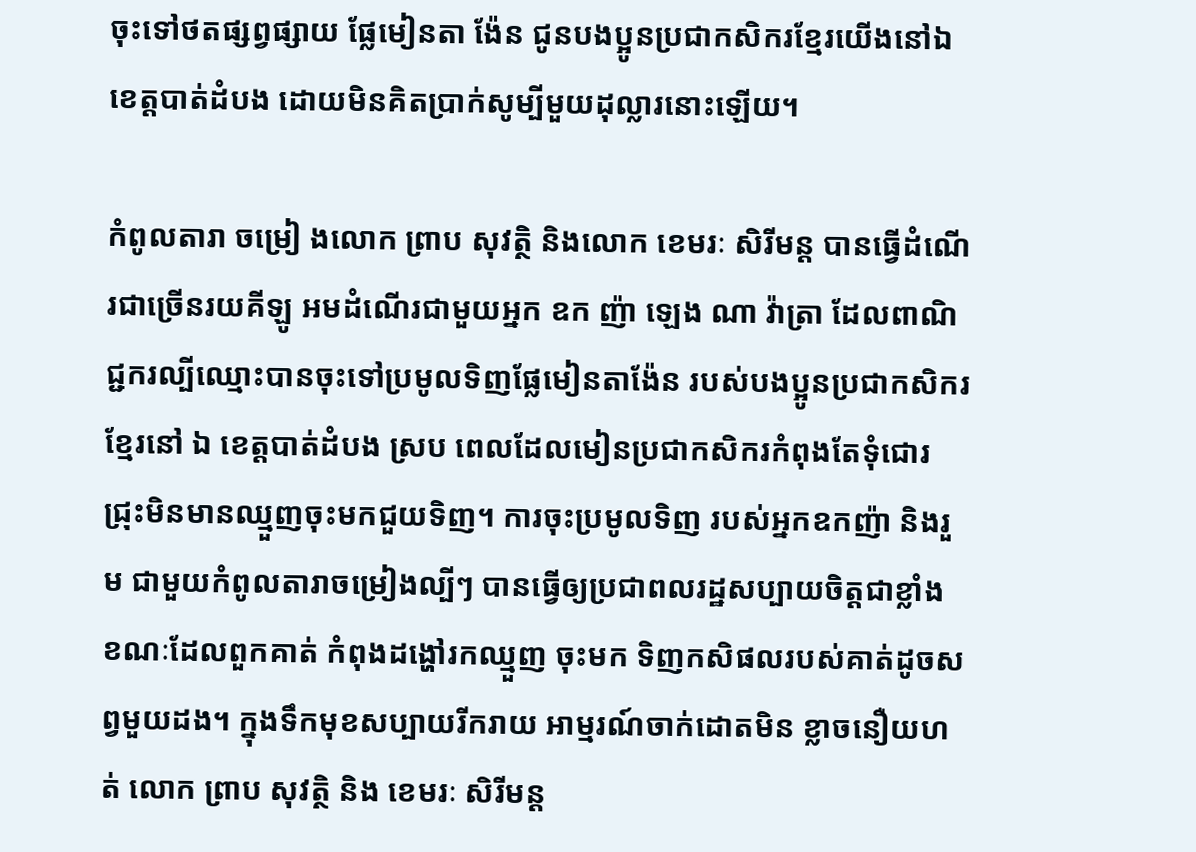ចុះទៅថតផ្សព្វផ្សាយ ផ្លែមៀនតា ង៉ែន ជូនបងប្អូនប្រជាកសិករខ្មែរយើងនៅឯខេត្តបាត់ដំបង ដោយមិនគិតប្រាក់សូម្បីមួយដុល្លារនោះឡើយ។

កំពូលតារា ចម្រៀ ងលោក ព្រាប សុវត្ថិ និងលោក ខេមរៈ សិរីមន្ត បានធ្វើដំណើរជាច្រើនរយគីឡូ អមដំណើរជាមួយអ្នក ឧក ញ៉ា ឡេង ណា វ៉ាត្រា ដែលពាណិជ្ជករល្បីឈ្មោះបានចុះទៅប្រមូលទិញផ្លែមៀនតាង៉ែន របស់បងប្អូនប្រជាកសិករ ខ្មែរនៅ ឯ ខេត្តបាត់ដំបង ស្រប ពេលដែលមៀនប្រជាកសិករកំពុងតែទុំជោរជ្រុះមិនមានឈ្មួញចុះមកជួយទិញ។ ការចុះប្រមូលទិញ របស់អ្នកឧកញ៉ា និងរួម ជាមួយកំពូលតារាចម្រៀងល្បីៗ បានធ្វើឲ្យប្រជាពលរដ្ឋសប្បាយចិត្តជាខ្លាំង ខណៈដែលពួកគាត់ កំពុងដង្ហៅរកឈ្មួញ ចុះមក ទិញកសិផលរបស់គាត់ដូចសព្វមួយដង។ ក្នុងទឹកមុខសប្បាយរីករាយ អាម្មរណ៍ចាក់ដោតមិន ខ្លាចនឿយហត់ លោក ព្រាប សុវត្ថិ និង ខេមរៈ សិរីមន្ត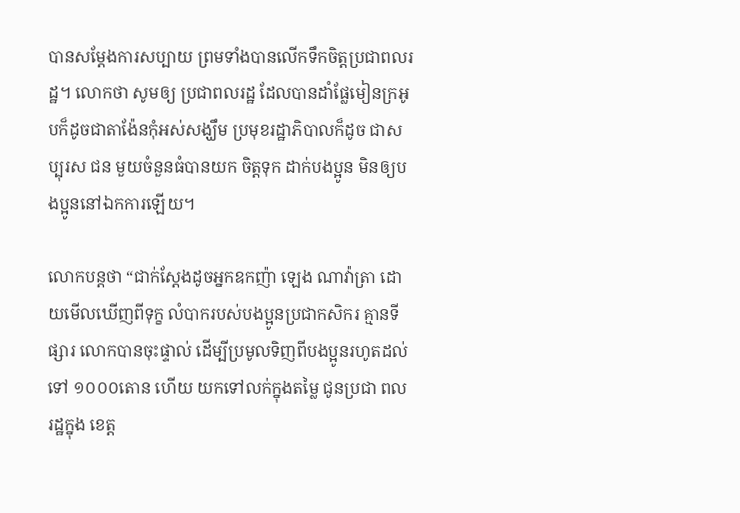បានសម្ដែងការសប្បាយ ព្រមទាំងបានលើកទឹកចិត្តប្រជាពលរដ្ឋ។ លោកថា សូមឲ្យ ប្រជាពលរដ្ឋ ដែលបានដាំផ្លែមៀនក្រអូបក៏ដូចជាតាង៉ែនកុំអស់សង្ឃឹម ប្រមុខរដ្ឋាភិបាលក៏ដូច ជាសប្បុរស ជន មួយចំនួនធំបានយក ចិត្តទុក ដាក់បងប្អូន មិនឲ្យបងប្អូននៅឯកការឡើយ។

លោកបន្តថា “ជាក់ស្ដែងដូចអ្នកឧកញ៉ា ឡេង ណាវ៉ាត្រា ដោយមើលឃើញពីទុក្ខ លំបាករបស់បងប្អូនប្រជាកសិករ គ្មានទីផ្សារ លោកបានចុះផ្ទាល់ ដើម្បីប្រមូលទិញពីបងប្អូនរហូតដល់ទៅ ១០០០តោន ហើយ យកទៅលក់ក្នុងតម្លៃ ជូនប្រជា ពលរដ្ឋក្នុង ខេត្ត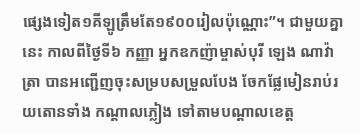ផ្សេងទៀត១គីឡូត្រឹមតែ១៩០០រៀលប៉ុណ្ណោះ”។ ជាមួយគ្នានេះ កាលពីថ្ងៃទី៦ កញ្ញា អ្នកឧកញ៉ាម្ចាស់បុរី ឡេង ណាវ៉ាត្រា បានអញ្ជើញចុះសម្របសម្រួលបែង ចែកផ្លែមៀនរាប់រយតោនទាំង កណ្តាលភ្លៀង ទៅតាមបណ្តាលខេត្ត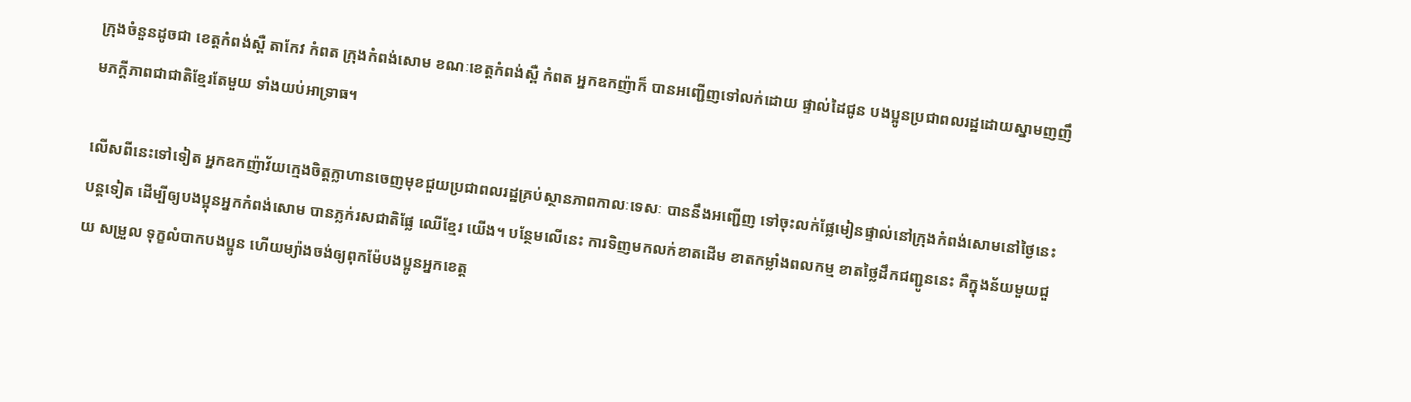ក្រុងចំនួនដូចជា ខេត្តកំពង់ស្ពឺ តាកែវ កំពត ក្រុងកំពង់សោម ខណៈខេត្តកំពង់ស្ពឺ កំពត អ្នកឧកញ៉ាក៏ បានអញ្ជើញទៅលក់ដោយ ផ្ទាល់ដៃជូន បងប្អូនប្រជាពលរដ្ឋដោយស្នាមញញឹមភក្តីភាពជាជាតិខ្មែរតែមួយ ទាំងយប់អាទ្រាធ។

លើសពីនេះទៅទៀត អ្នកឧកញ៉ាវ័យក្មេងចិត្តក្លាហានចេញមុខជួយប្រជាពលរដ្ឋគ្រប់ស្ថានភាពកាលៈទេសៈ បាននឹងអញ្ជើញ ទៅចុះលក់ផ្លែមៀនផ្ទាល់នៅក្រុងកំពង់សោមនៅថ្ងៃនេះបន្តទៀត ដើម្បីឲ្យបងប្អុនអ្នកកំពង់សោម បានភ្លក់រសជាតិផ្លែ ឈើខ្មែរ យើង។ បន្ថែមលើនេះ ការទិញមកលក់ខាតដើម ខាតកម្លាំងពលកម្ម ខាតថ្លៃដឹកជញ្ជូននេះ គឺក្នុងន័យមួយជួយ សម្រួល ទុក្ខលំបាកបងប្អូន ហើយម្យ៉ាងចង់ឲ្យពុកម៉ែបងប្អូនអ្នកខេត្ត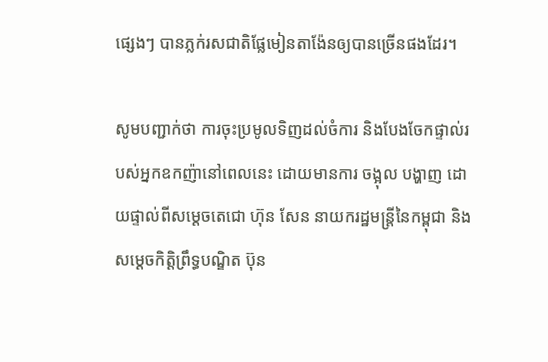ផ្សេងៗ បានភ្លក់រសជាតិផ្លែមៀនតាង៉ែនឲ្យបានច្រើនផងដែរ។

សូមបញ្ជាក់ថា ការចុះប្រមូលទិញដល់ចំការ និងបែងចែកផ្ទាល់របស់អ្នកឧកញ៉ានៅពេលនេះ ដោយមានការ ចង្អុល បង្ហាញ ដោយផ្ទាល់ពីសម្តេចតេជោ ហ៊ុន សែន នាយករដ្ឋមន្ត្រីនៃកម្ពុជា និងសម្តេចកិត្តិព្រឹទ្ធបណ្ឌិត ប៊ុន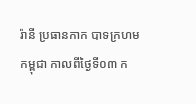រ៉ានី ប្រធានកាក បាទក្រហម កម្ពុជា កាលពីថ្ងៃទី០៣ ក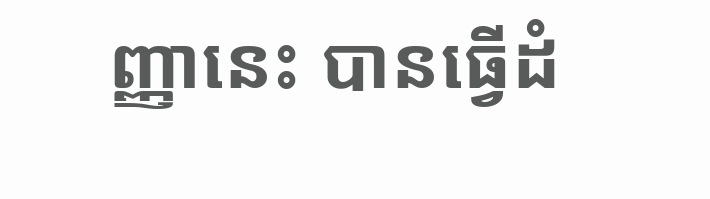ញ្ញានេះ បានធ្វើដំ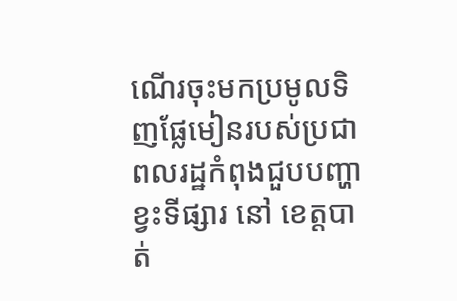ណើរចុះមកប្រមូលទិញផ្លែមៀនរបស់ប្រជាពលរដ្ឋកំពុងជួបបញ្ហាខ្វះទីផ្សារ នៅ ខេត្តបាត់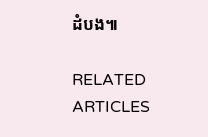ដំបង៕

RELATED ARTICLES